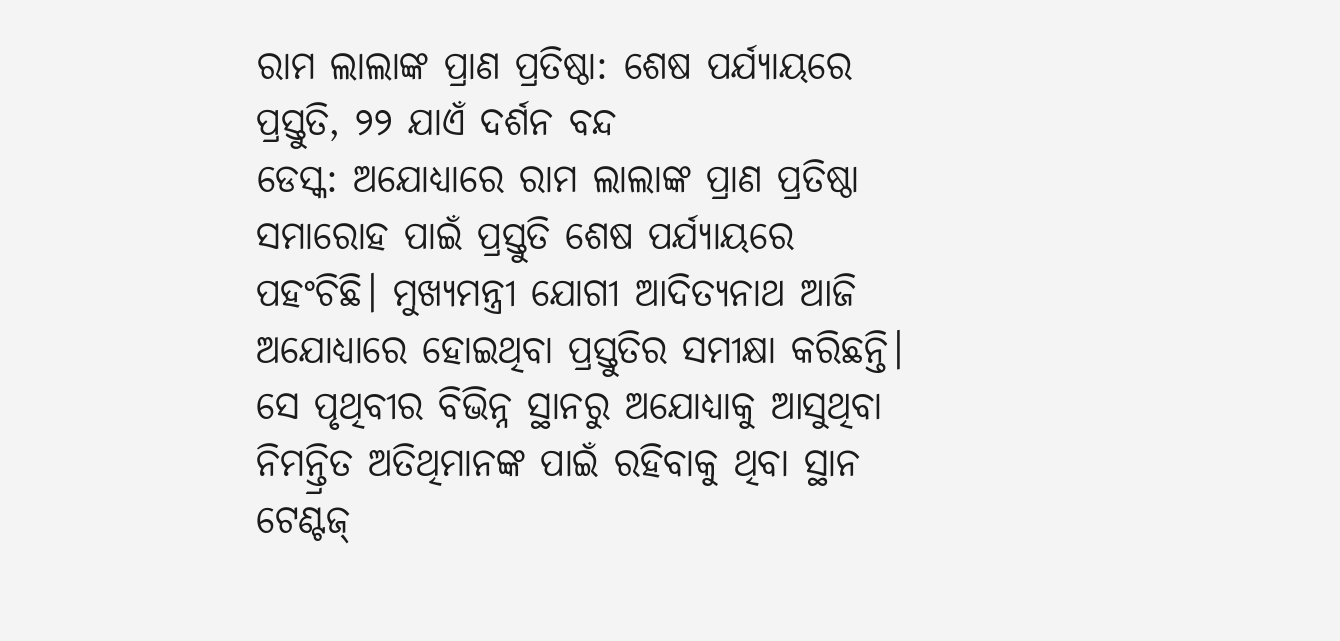ରାମ ଲାଲାଙ୍କ ପ୍ରାଣ ପ୍ରତିଷ୍ଠା: ଶେଷ ପର୍ଯ୍ୟାୟରେ ପ୍ରସ୍ତୁତି, ୨୨ ଯାଏଁ ଦର୍ଶନ ବନ୍ଦ
ଡେସ୍କ: ଅଯୋଧ୍ୟାରେ ରାମ ଲାଲାଙ୍କ ପ୍ରାଣ ପ୍ରତିଷ୍ଠା ସମାରୋହ ପାଇଁ ପ୍ରସ୍ତୁତି ଶେଷ ପର୍ଯ୍ୟାୟରେ ପହଂଚିଛି। ମୁଖ୍ୟମନ୍ତ୍ରୀ ଯୋଗୀ ଆଦିତ୍ୟନାଥ ଆଜି ଅଯୋଧ୍ୟାରେ ହୋଇଥିବା ପ୍ରସ୍ତୁତିର ସମୀକ୍ଷା କରିଛନ୍ତି। ସେ ପୃଥିବୀର ବିଭିନ୍ନ ସ୍ଥାନରୁ ଅଯୋଧ୍ୟାକୁ ଆସୁଥିବା ନିମନ୍ତ୍ରିତ ଅତିଥିମାନଙ୍କ ପାଇଁ ରହିବାକୁ ଥିବା ସ୍ଥାନ ଟେଣ୍ଟଜ୍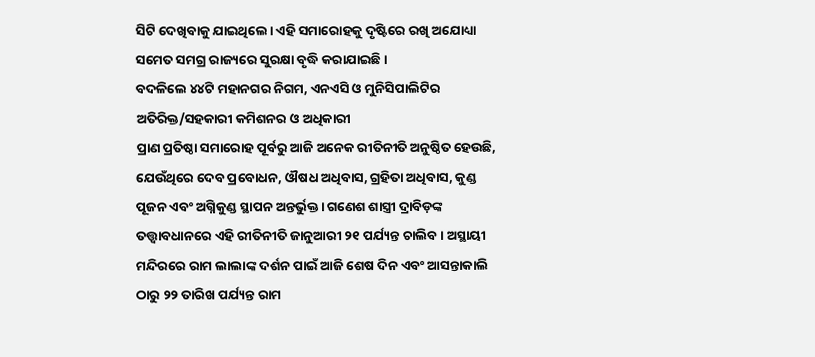ସିଟି ଦେଖିବାକୁ ଯାଇଥିଲେ। ଏହି ସମାରୋହକୁ ଦୃଷ୍ଟିରେ ରଖି ଅଯୋଧ୍ୟା ସମେତ ସମଗ୍ର ରାଜ୍ୟରେ ସୁରକ୍ଷା ବୃଦ୍ଧି କରାଯାଇଛି।
ବଦଳିଲେ ୪୪ଟି ମହାନଗର ନିଗମ, ଏନଏସି ଓ ମୁନିସିପାଲିଟିର ଅତିରିକ୍ତ/ସହକାରୀ କମିଶନର ଓ ଅଧିକାରୀ
ପ୍ରାଣ ପ୍ରତିଷ୍ଠା ସମାରୋହ ପୂର୍ବରୁ ଆଜି ଅନେକ ରୀତିନୀତି ଅନୁଷ୍ଠିତ ହେଉଛି, ଯେଉଁଥିରେ ଦେବ ପ୍ରବୋଧନ, ଔଷଧ ଅଧିବାସ, ଗ୍ରହିତା ଅଧିବାସ, କୁଣ୍ଡ ପୂଜନ ଏବଂ ଅଗ୍ନିକୁଣ୍ଡ ସ୍ଥାପନ ଅନ୍ତର୍ଭୁକ୍ତ। ଗଣେଶ ଶାସ୍ତ୍ରୀ ଦ୍ରାବିଡ଼ଙ୍କ ତତ୍ତ୍ୱାବଧାନରେ ଏହି ରୀତିନୀତି ଜାନୁଆରୀ ୨୧ ପର୍ଯ୍ୟନ୍ତ ଚାଲିବ। ଅସ୍ଥାୟୀ ମନ୍ଦିରରେ ରାମ ଲାଲାଙ୍କ ଦର୍ଶନ ପାଇଁ ଆଜି ଶେଷ ଦିନ ଏବଂ ଆସନ୍ତାକାଲି ଠାରୁ ୨୨ ତାରିଖ ପର୍ଯ୍ୟନ୍ତ ରାମ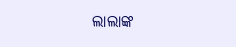ଲାଲାଙ୍କ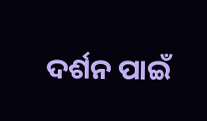ଦର୍ଶନ ପାଇଁ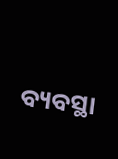ବ୍ୟବସ୍ଥା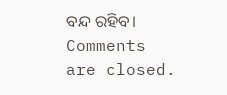ବନ୍ଦ ରହିବ।
Comments are closed.